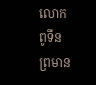លោក ពូទីន ព្រមាន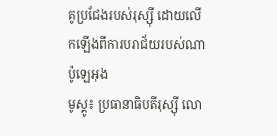គូប្រជែងរបស់រុស្ស៊ី ដោយលើកឡើងពីការបរាជ័យរបស់ណាប៉ូឡេអុង
មូស្គូ៖ ប្រធានាធិបតីរុស្ស៊ី លោ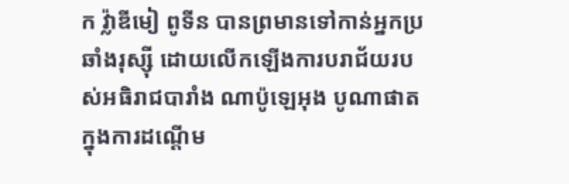ក វ្ល៉ាឌីមៀ ពូទីន បានព្រមានទៅកាន់អ្នកប្រឆាំងរុស្ស៊ី ដោយលើកឡើងការបរាជ័យរបស់អធិរាជបារាំង ណាប៉ូឡេអុង បូណាផាត ក្នុងការដណ្តើម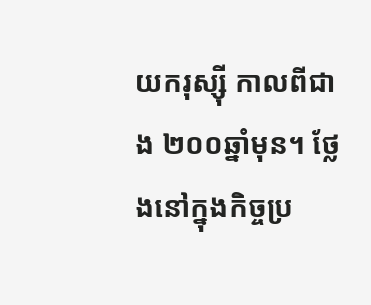យករុស្ស៊ី កាលពីជាង ២០០ឆ្នាំមុន។ ថ្លែងនៅក្នុងកិច្ចប្រ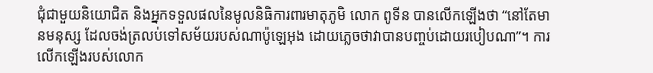ជុំជាមួយនិយោជិត និងអ្នកទទួលផលនៃមូលនិធិការពារមាតុភូមិ លោក ពូទីន បានលើកឡើងថា “នៅតែមានមនុស្ស ដែលចង់ត្រលប់ទៅសម័យរបស់ណាប៉ូឡេអុង ដោយភ្លេចថាវាបានបញ្ចប់ដោយរបៀបណា”។ ការលើកឡើងរបស់លោក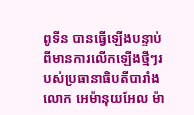ពូទីន បានធ្វើឡើងបន្ទាប់ពីមានការលើកឡើងថ្មីៗរបស់ប្រធានាធិបតីបារាំងលោក អេម៉ានុយអែល ម៉ា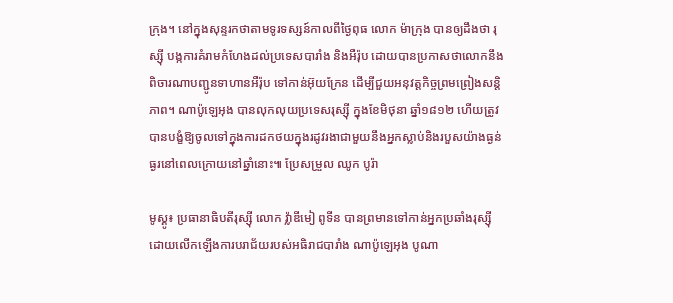ក្រុង។ នៅក្នុងសុន្ទរកថាតាមទូរទស្សន៍កាលពីថ្ងៃពុធ លោក ម៉ាក្រុង បានឲ្យដឹងថា រុស្ស៊ី បង្កការគំរាមកំហែងដល់ប្រទេសបារាំង និងអឺរ៉ុប ដោយបានប្រកាសថាលោកនឹងពិចារណាបញ្ជូនទាហានអឺរ៉ុប ទៅកាន់អ៊ុយក្រែន ដើម្បីជួយអនុវត្តកិច្ចព្រមព្រៀងសន្តិភាព។ ណាប៉ូឡេអុង បានលុកលុយប្រទេសរុស្ស៊ី ក្នុងខែមិថុនា ឆ្នាំ១៨១២ ហើយត្រូវបានបង្ខំឱ្យចូលទៅក្នុងការដកថយក្នុងរដូវរងាជាមួយនឹងអ្នកស្លាប់និងរបួសយ៉ាងធ្ងន់ធ្ងរនៅពេលក្រោយនៅឆ្នាំនោះ៕ ប្រែសម្រួល ឈូក បូរ៉ា

មូស្គូ៖ ប្រធានាធិបតីរុស្ស៊ី លោក វ្ល៉ាឌីមៀ ពូទីន បានព្រមានទៅកាន់អ្នកប្រឆាំងរុស្ស៊ី ដោយលើកឡើងការបរាជ័យរបស់អធិរាជបារាំង ណាប៉ូឡេអុង បូណា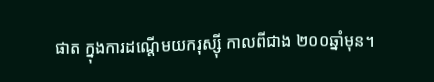ផាត ក្នុងការដណ្តើមយករុស្ស៊ី កាលពីជាង ២០០ឆ្នាំមុន។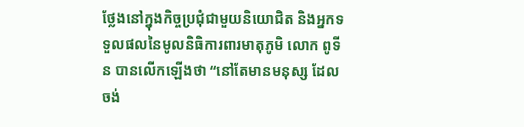ថ្លែងនៅក្នុងកិច្ចប្រជុំជាមួយនិយោជិត និងអ្នកទទួលផលនៃមូលនិធិការពារមាតុភូមិ លោក ពូទីន បានលើកឡើងថា “នៅតែមានមនុស្ស ដែលចង់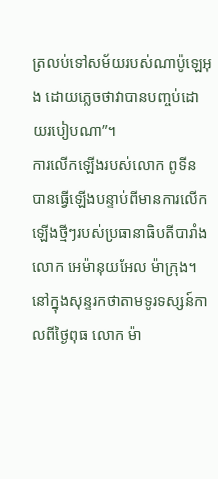ត្រលប់ទៅសម័យរបស់ណាប៉ូឡេអុង ដោយភ្លេចថាវាបានបញ្ចប់ដោយរបៀបណា”។
ការលើកឡើងរបស់លោក ពូទីន បានធ្វើឡើងបន្ទាប់ពីមានការលើកឡើងថ្មីៗរបស់ប្រធានាធិបតីបារាំងលោក អេម៉ានុយអែល ម៉ាក្រុង។ នៅក្នុងសុន្ទរកថាតាមទូរទស្សន៍កាលពីថ្ងៃពុធ លោក ម៉ា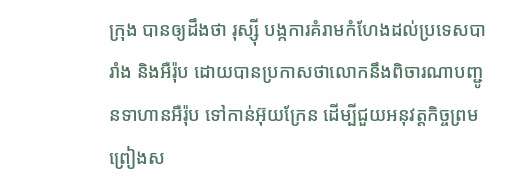ក្រុង បានឲ្យដឹងថា រុស្ស៊ី បង្កការគំរាមកំហែងដល់ប្រទេសបារាំង និងអឺរ៉ុប ដោយបានប្រកាសថាលោកនឹងពិចារណាបញ្ជូនទាហានអឺរ៉ុប ទៅកាន់អ៊ុយក្រែន ដើម្បីជួយអនុវត្តកិច្ចព្រមព្រៀងស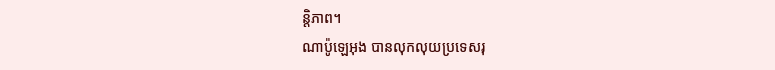ន្តិភាព។
ណាប៉ូឡេអុង បានលុកលុយប្រទេសរុ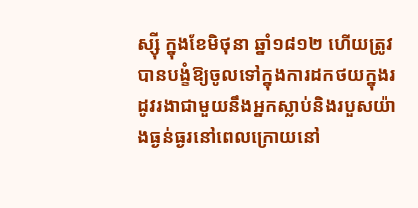ស្ស៊ី ក្នុងខែមិថុនា ឆ្នាំ១៨១២ ហើយត្រូវបានបង្ខំឱ្យចូលទៅក្នុងការដកថយក្នុងរដូវរងាជាមួយនឹងអ្នកស្លាប់និងរបួសយ៉ាងធ្ងន់ធ្ងរនៅពេលក្រោយនៅ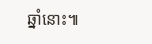ឆ្នាំនោះ៕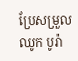ប្រែសម្រួល ឈូក បូរ៉ា